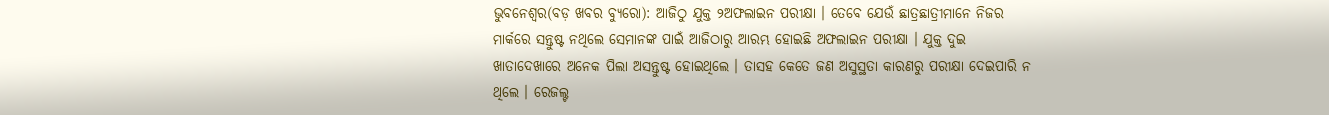ଭୁବନେଶ୍ୱର(ବଡ଼ ଖବର ବ୍ୟୁରୋ): ଆଜିଠୁ ଯୁକ୍ତ ୨ଅଫଲାଇନ ପରୀକ୍ଷା । ତେବେ ଯେଉଁ ଛାତ୍ରଛାତ୍ରୀମାନେ ନିଜର ମାର୍କରେ ସନ୍ତୁଷ୍ଟ ନଥିଲେ ସେମାନଙ୍କ ପାଇଁ ଆଜିଠାରୁ ଆରମ୍ଭ ହୋଇଛି ଅଫଲାଇନ ପରୀକ୍ଷା । ଯୁକ୍ତ ଦୁଇ ଖାତାଦେଖାରେ ଅନେକ ପିଲା ଅସନ୍ତୁଷ୍ଟ ହୋଇଥିଲେ । ତାସହ କେତେ ଜଣ ଅସୁସ୍ଥତା କାରଣରୁ ପରୀକ୍ଷା ଦେଇପାରି ନ ଥିଲେ । ରେଜଲ୍ଟ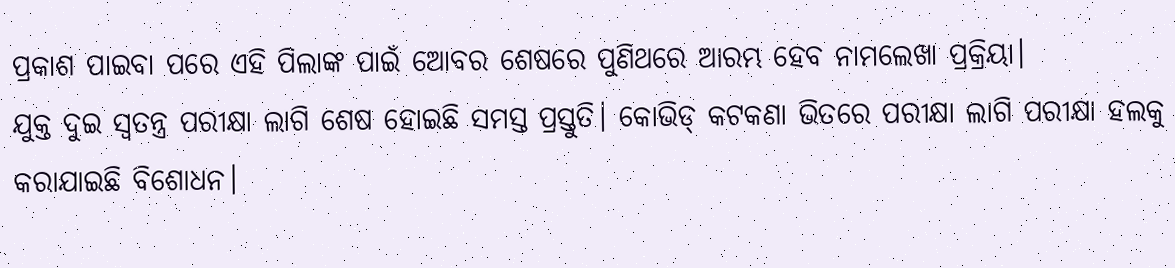ପ୍ରକାଶ ପାଇବା ପରେ ଏହି ପିଲାଙ୍କ ପାଇଁ ଅୋବର ଶେଷରେ ପୁଣିଥରେ ଆରମ୍ଭ ହେବ ନାମଲେଖା ପ୍ରକ୍ରିୟା।
ଯୁକ୍ତ ଦୁଇ ସ୍ୱତନ୍ତ୍ର ପରୀକ୍ଷା ଲାଗି ଶେଷ ହୋଇଛି ସମସ୍ତ ପ୍ରସ୍ତୁତି। କୋଭିଡ୍ କଟକଣା ଭିତରେ ପରୀକ୍ଷା ଲାଗି ପରୀକ୍ଷା ହଲକୁ କରାଯାଇଛି ବିଶୋଧନ।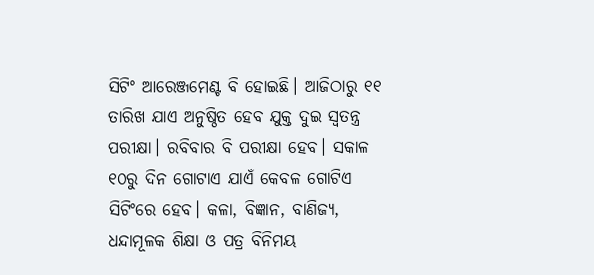ସିଟିଂ ଆରେଞ୍ଜମେଣ୍ଟ ବି ହୋଇଛି। ଆଜିଠାରୁ ୧୧ ତାରିଖ ଯାଏ ଅନୁଷ୍ଠିତ ହେବ ଯୁକ୍ତ ଦୁଇ ସ୍ୱତନ୍ତ୍ର ପରୀକ୍ଷା। ରବିବାର ବି ପରୀକ୍ଷା ହେବ। ସକାଳ ୧୦ରୁ ଦିନ ଗୋଟାଏ ଯାଏଁ କେବଳ ଗୋଟିଏ ସିଟିଂରେ ହେବ। କଳା, ବିଜ୍ଞାନ, ବାଣିଜ୍ୟ, ଧନ୍ଦାମୂଳକ ଶିକ୍ଷା ଓ ପତ୍ର ବିନିମୟ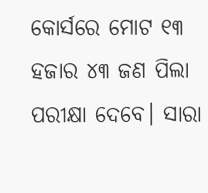କୋର୍ସରେ ମୋଟ ୧୩ ହଜାର ୪୩ ଜଣ ପିଲା ପରୀକ୍ଷା ଦେବେ। ସାରା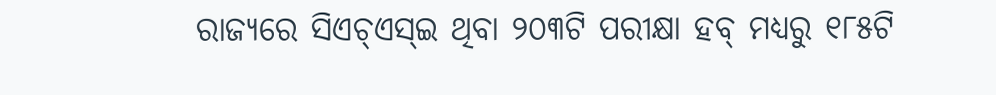ରାଜ୍ୟରେ ସିଏଚ୍ଏସ୍ଇ ଥିବା ୨୦୩ଟି ପରୀକ୍ଷା ହବ୍ ମଧ୍ୟରୁ ୧୮୫ଟି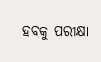ହବକୁ ପରୀକ୍ଷା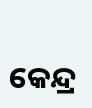କେନ୍ଦ୍ର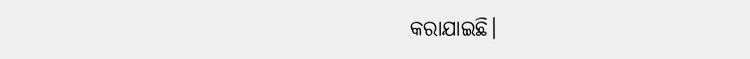କରାଯାଇଛି।